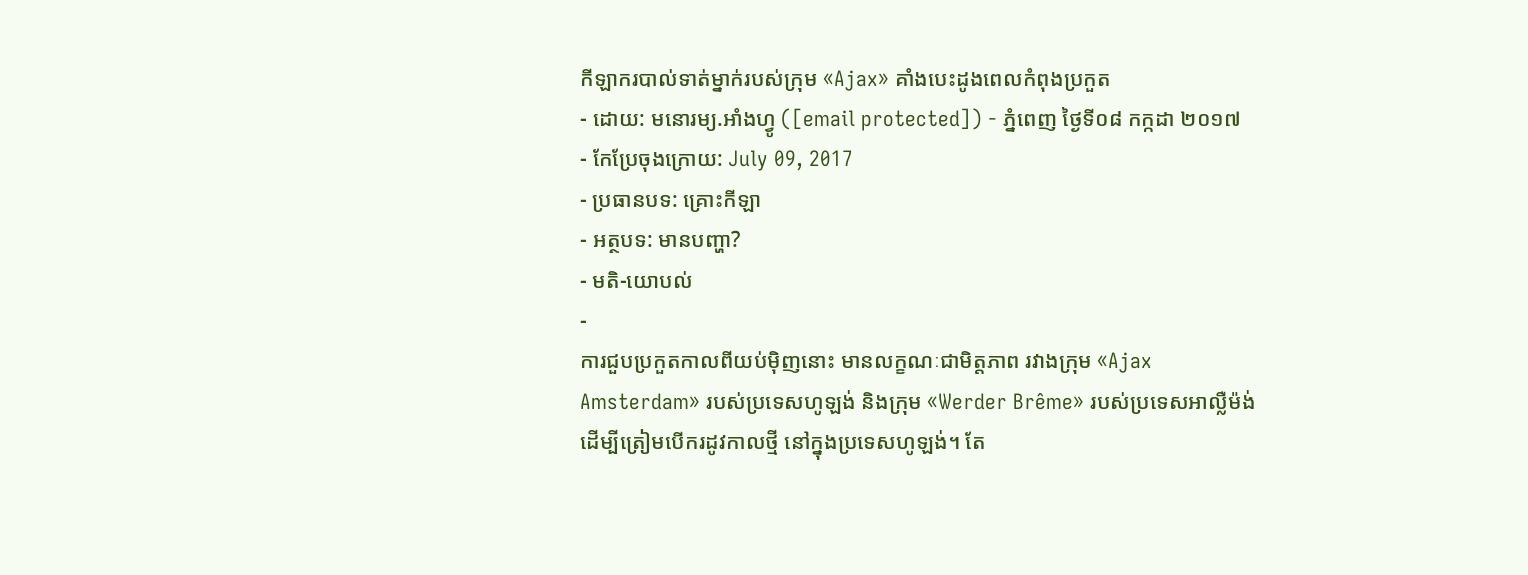កីឡាករបាល់ទាត់ម្នាក់របស់ក្រុម «Ajax» គាំងបេះដូងពេលកំពុងប្រកួត
- ដោយ: មនោរម្យ.អាំងហ្វូ ([email protected]) - ភ្នំពេញ ថ្ងៃទី០៨ កក្កដា ២០១៧
- កែប្រែចុងក្រោយ: July 09, 2017
- ប្រធានបទ: គ្រោះកីឡា
- អត្ថបទ: មានបញ្ហា?
- មតិ-យោបល់
-
ការជួបប្រកួតកាលពីយប់ម៉ិញនោះ មានលក្ខណៈជាមិត្តភាព រវាងក្រុម «Ajax Amsterdam» របស់ប្រទេសហូឡង់ និងក្រុម «Werder Brême» របស់ប្រទេសអាល្លឺម៉ង់ ដើម្បីត្រៀមបើករដូវកាលថ្មី នៅក្នុងប្រទេសហូឡង់។ តែ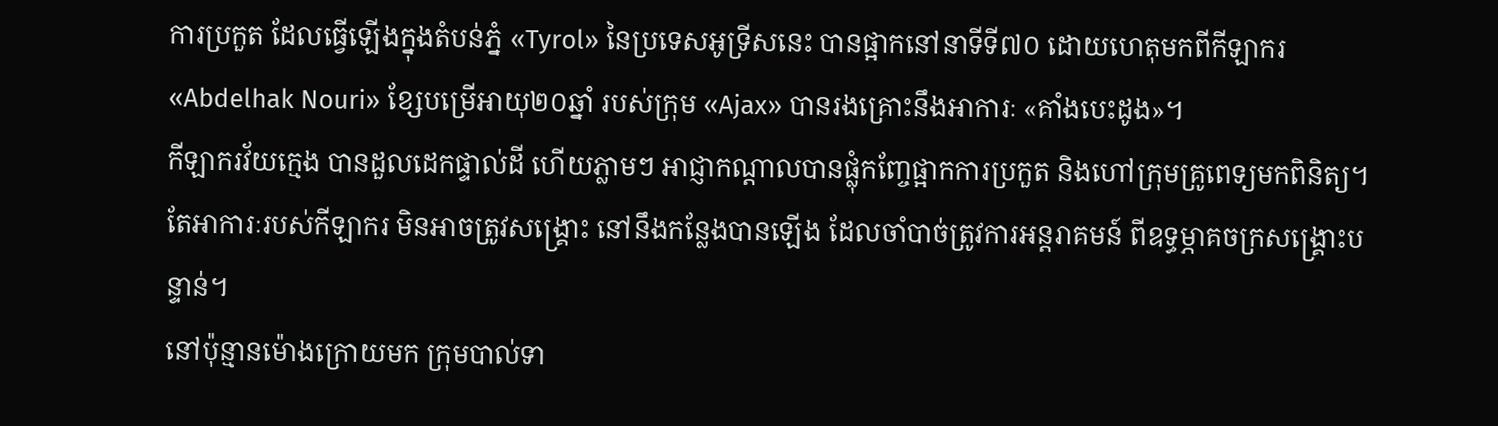ការប្រកួត ដែលធ្វើឡើងក្នុងតំបន់ភ្នំ «Tyrol» នៃប្រទេសអូទ្រីសនេះ បានផ្អាកនៅនាទីទី៧០ ដោយហេតុមកពីកីឡាករ «Abdelhak Nouri» ខ្សែបម្រើអាយុ២០ឆ្នាំ របស់ក្រុម «Ajax» បានរងគ្រោះនឹងអាការៈ «គាំងបេះដូង»។
កីឡាករវ័យក្មេង បានដួលដេកផ្ទាល់ដី ហើយភ្លាមៗ អាជ្ញាកណ្ដាលបានផ្លុំកញ្ចែផ្អាកការប្រកួត និងហៅក្រុមគ្រូពេទ្យមកពិនិត្យ។ តែអាការៈរបស់កីឡាករ មិនអាចត្រូវសង្គ្រោះ នៅនឹងកន្លែងបានឡើង ដែលចាំបាច់ត្រូវការអន្តរាគមន៍ ពីឧទ្ធម្ភាគចក្រសង្គ្រោះបន្ទាន់។
នៅប៉ុន្មានម៉ោងក្រោយមក ក្រុមបាល់ទា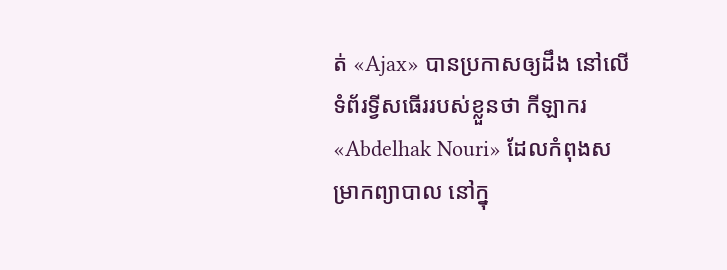ត់ «Ajax» បានប្រកាសឲ្យដឹង នៅលើទំព័រទ្វីសធើររបស់ខ្លួនថា កីឡាករ «Abdelhak Nouri» ដែលកំពុងសម្រាកព្យាបាល នៅក្នុ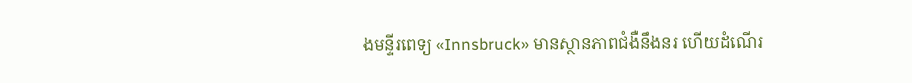ងមន្ទីរពេទ្យ «Innsbruck» មានស្ថានភាពជំងឺនឹងនរ ហើយដំណើរ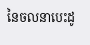នៃចលនាបេះដូ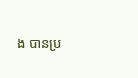ង បានប្រ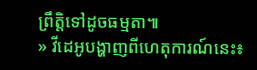ព្រឹត្តិទៅដូចធម្មតា៕
» វីដេអូបង្ហាញពីហេតុការណ៍នេះ៖